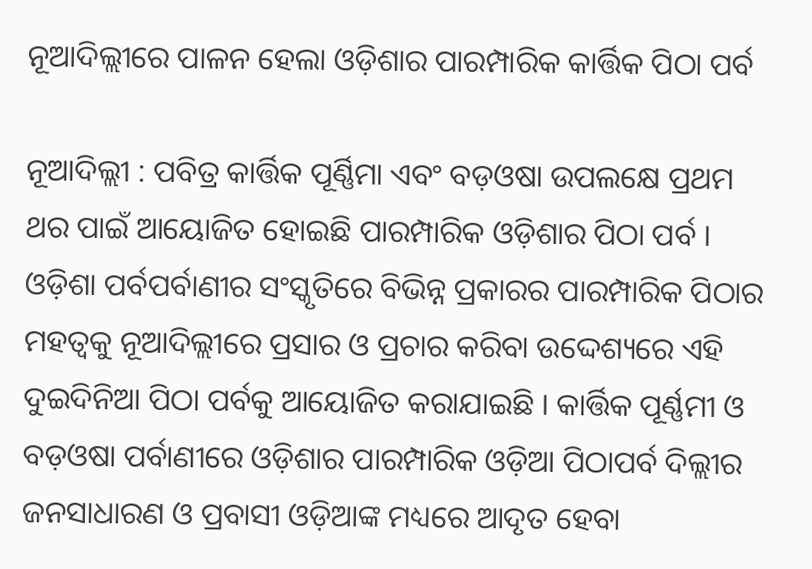ନୂଆଦିଲ୍ଲୀରେ ପାଳନ ହେଲା ଓଡ଼ିଶାର ପାରମ୍ପାରିକ କାର୍ତ୍ତିକ ପିଠା ପର୍ବ

ନୂଆଦିଲ୍ଲୀ : ପବିତ୍ର କାର୍ତ୍ତିକ ପୂର୍ଣ୍ଣିମା ଏବଂ ବଡ଼ଓଷା ଉପଲକ୍ଷେ ପ୍ରଥମ ଥର ପାଇଁ ଆୟୋଜିତ ହୋଇଛି ପାରମ୍ପାରିକ ଓଡ଼ିଶାର ପିଠା ପର୍ବ । ଓଡ଼ିଶା ପର୍ବପର୍ବାଣୀର ସଂସ୍କୃତିରେ ବିଭିନ୍ନ ପ୍ରକାରର ପାରମ୍ପାରିକ ପିଠାର ମହତ୍ୱକୁ ନୂଆଦିଲ୍ଲୀରେ ପ୍ରସାର ଓ ପ୍ରଚାର କରିବା ଉଦ୍ଦେଶ୍ୟରେ ଏହି ଦୁଇଦିନିଆ ପିଠା ପର୍ବକୁ ଆୟୋଜିତ କରାଯାଇଛି । କାର୍ତ୍ତିକ ପୂର୍ଣ୍ଣମୀ ଓ ବଡ଼ଓଷା ପର୍ବାଣୀରେ ଓଡ଼ିଶାର ପାରମ୍ପାରିକ ଓଡ଼ିଆ ପିଠାପର୍ବ ଦିଲ୍ଲୀର ଜନସାଧାରଣ ଓ ପ୍ରବାସୀ ଓଡ଼ିଆଙ୍କ ମଧ୍ୟରେ ଆଦୃତ ହେବା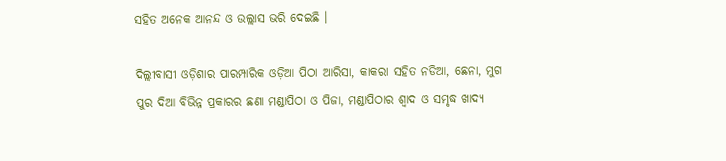ସହିତ ଅନେକ ଆନନ୍ଦ ଓ ଉଲ୍ଲାସ ଭରି ଦେଇଛି ।

ଦିଲ୍ଲୀବାସୀ ଓଡ଼ିଶାର ପାରମ୍ପାରିକ ଓଡ଼ିଆ ପିଠା ଆରିସା, କାକରା ସହିତ ନଡିଆ, ଛେନା, ମୁଗ ପୁର ଦିଆ ବିଭିନ୍ନ ପ୍ରକାରର ଛଣା ମଣ୍ଡାପିଠା ଓ ପିଜା, ମଣ୍ଡାପିଠାର ଶ୍ୱାଦ ଓ ସମୃଦ୍ଧ ଖାଦ୍ୟ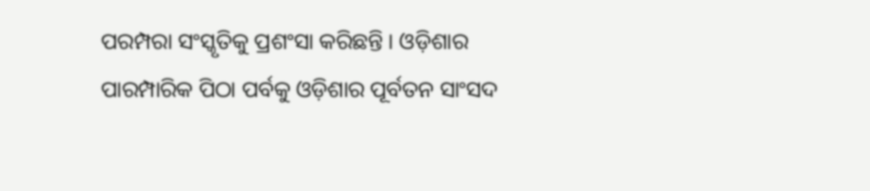ପରମ୍ପରା ସଂସ୍କୃତିକୁ ପ୍ରଶଂସା କରିଛନ୍ତି । ଓଡ଼ିଶାର ପାରମ୍ପାରିକ ପିଠା ପର୍ବକୁ ଓଡ଼ିଶାର ପୂର୍ବତନ ସାଂସଦ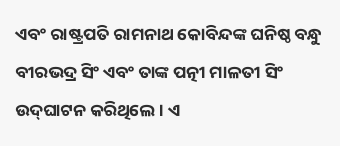ଏବଂ ରାଷ୍ଟ୍ରପତି ରାମନାଥ କୋବିନ୍ଦଙ୍କ ଘନିଷ୍ଠ ବନ୍ଧୁ ବୀରଭଦ୍ର ସିଂ ଏବଂ ତାଙ୍କ ପତ୍ନୀ ମାଳତୀ ସିଂ ଉଦ୍‌ଘାଟନ କରିଥିଲେ । ଏ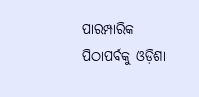ପାରମ୍ପାରିକ ପିଠାପର୍ବକୁ ଓଡ଼ିଶା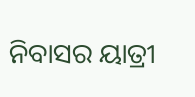ନିବାସର ୟାତ୍ରୀ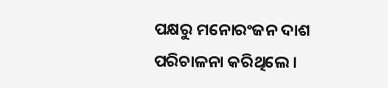ପକ୍ଷରୁ ମନୋରଂଜନ ଦାଶ ପରିଚାଳନା କରିଥିଲେ ।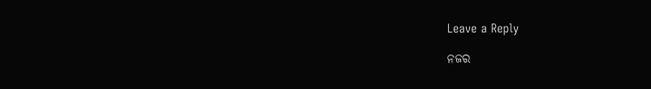Leave a Reply

ନଜର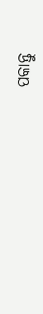ପକାନ୍ତୁ